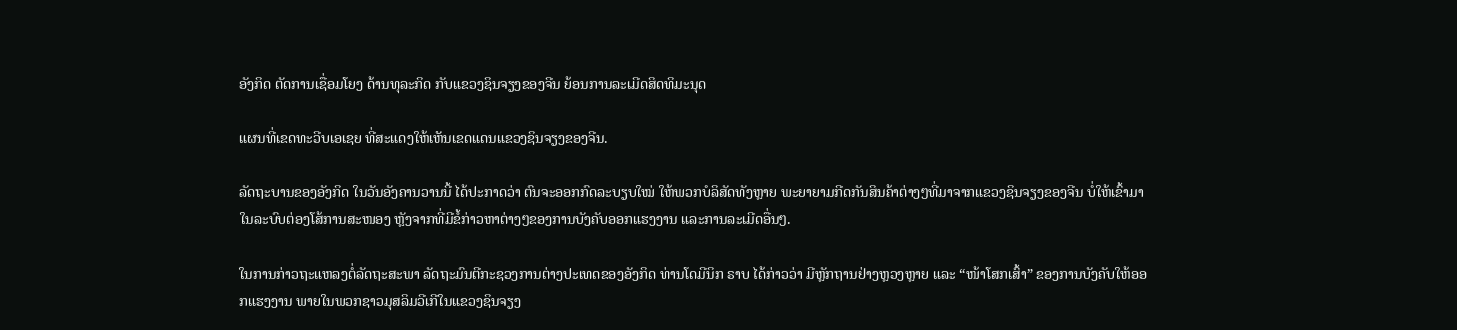ອັງກິດ ຕັດການເຊື່ອມໂຍງ ດ້ານທຸລະກິດ ກັບແຂວງຊິນຈຽງຂອງຈີນ ຍ້ອນການລະເມີດສິດທິມະນຸດ

ແຜນທີ່ເຂດທະວີບເອເຊຍ ທີ່ສະແດງໃຫ້ເຫັນເຂດແດນແຂວງຊິນຈຽງຂອງຈີນ.

ລັດຖະບານຂອງອັງກິດ ໃນວັນອັງຄານວານນີ້ ໄດ້ປະກາດວ່າ ຕົນຈະອອກກົດລະບຽບໃໝ່ ໃຫ້ພວກບໍລິສັດທັງຫຼາຍ ພະຍາຍາມກີດກັນສິນຄ້າຕ່າງໆທີ່ມາຈາກແຂວງຊິນຈຽງຂອງຈີນ ບໍ່ໃຫ້ເຂົ້າມາໃນລະບົບຕ່ອງໂສ້ການສະໜອງ ຫຼັງຈາກທີ່ມີຂໍ້ກ່າວຫາຕ່າງໆຂອງການບັງຄັບອອກແຮງງານ ແລະການລະເມີດອື່ນໆ.

ໃນການກ່າວຖະແຫລງຕໍ່ລັດຖະສະພາ ລັດຖະມົນຕີກະຊວງການຕ່າງປະເທດຂອງອັງກິດ ທ່ານໂດມີນິກ ຣາບ ໄດ້ກ່າວວ່າ ມີຫຼັກຖານຢ່າງຫຼວງຫຼາຍ ແລະ “ໜ້າໂສກເສົ້າ” ຂອງການບັງຄັບໃຫ້ອອກແຮງງານ ພາຍໃນພວກຊາວມຸສລິມວີເກີໃນແຂວງຊິນຈຽງ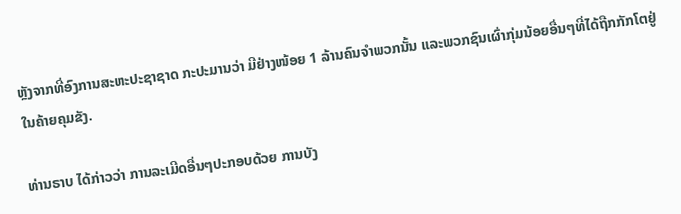ຫຼັງຈາກທີ່ອົງການສະຫະປະຊາຊາດ ກະປະມານວ່າ ມີຢ່າງໜ້ອຍ 1 ລ້ານຄົນຈຳພວກນັ້ນ ແລະພວກຊົນເຜົ່າກຸ່ມນ້ອຍອື່ນໆທີ່ໄດ້ຖືກກັກໂຕຢູ່ໃນຄ້າຍຄຸມຂັງ.

ທ່ານຣາບ ໄດ້ກ່າວວ່າ ການລະເມີດອື່ນໆປະກອບດ້ວຍ ການບັງ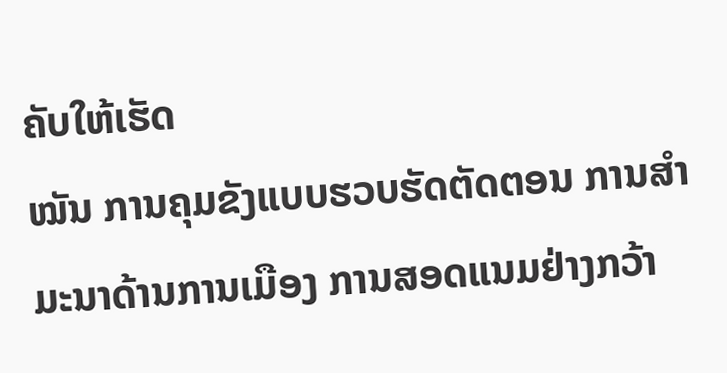ຄັບໃຫ້ເຮັດ
ໝັນ ການຄຸມຂັງແບບຮວບຮັດຕັດຕອນ ການສຳມະນາດ້ານການເມືອງ ການສອດແນມຢ່າງກວ້າ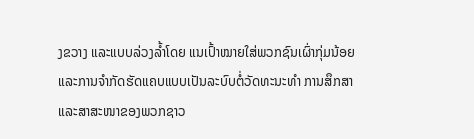ງຂວາງ ແລະແບບລ່ວງລ້ຳໂດຍ ແນເປົ້າໝາຍໃສ່ພວກຊົນເຜົ່າກຸ່ມນ້ອຍ ແລະການຈຳກັດຮັດແຄບແບບເປັນລະບົບຕໍ່ວັດທະນະທຳ ການສຶກສາ ແລະສາສະໜາຂອງພວກຊາວ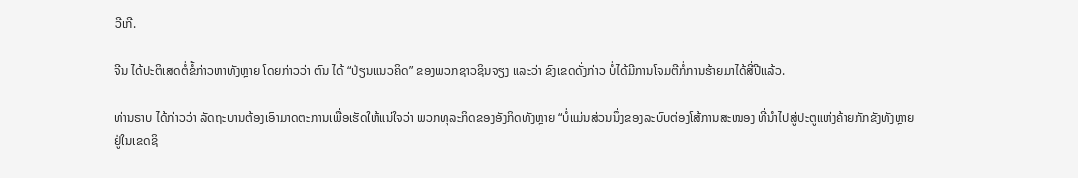ວີເກີ.

ຈີນ ໄດ້ປະຕິເສດຕໍ່ຂໍ້ກ່າວຫາທັງຫຼາຍ ໂດຍກ່າວວ່າ ຕົນ ໄດ້ “ປ່ຽນແນວຄິດ” ຂອງພວກຊາວຊິນຈຽງ ແລະວ່າ ຂົງເຂດດັ່ງກ່າວ ບໍ່ໄດ້ມີການໂຈມຕີກໍ່ການຮ້າຍມາໄດ້ສີ່ປີແລ້ວ.

ທ່ານຣາບ ໄດ້ກ່າວວ່າ ລັດຖະບານຕ້ອງເອົາມາດຕະການເພື່ອເຮັດໃຫ້ແນ່ໃຈວ່າ ພວກທຸລະກິດຂອງອັງກິດທັງຫຼາຍ “ບໍ່ແມ່ນສ່ວນນຶ່ງຂອງລະບົບຕ່ອງໂສ້ການສະໜອງ ທີ່ນຳໄປສູ່ປະຕູແຫ່ງຄ້າຍກັກຂັງທັງຫຼາຍຢູ່ໃນເຂດຊິ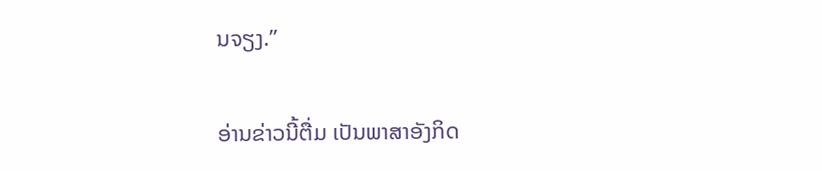ນຈຽງ.”

ອ່ານຂ່າວນີ້ຕື່ມ ເປັນພາສາອັງກິດ